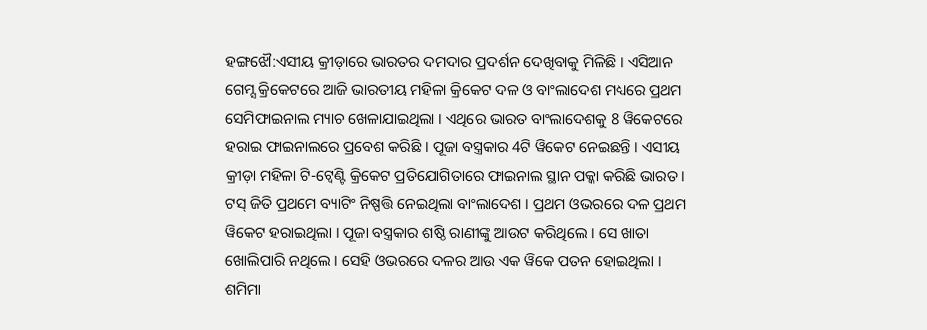ହଙ୍ଗଝୌ:ଏସୀୟ କ୍ରୀଡ଼ାରେ ଭାରତର ଦମଦାର ପ୍ରଦର୍ଶନ ଦେଖିବାକୁ ମିଳିଛି । ଏସିଆନ ଗେମ୍ସ କ୍ରିକେଟରେ ଆଜି ଭାରତୀୟ ମହିଳା କ୍ରିକେଟ ଦଳ ଓ ବାଂଲାଦେଶ ମଧ୍ୟରେ ପ୍ରଥମ ସେମିଫାଇନାଲ ମ୍ୟାଚ ଖେଳାଯାଇଥିଲା । ଏଥିରେ ଭାରତ ବାଂଲାଦେଶକୁ 8 ୱିକେଟରେ ହରାଇ ଫାଇନାଲରେ ପ୍ରବେଶ କରିଛି । ପୂଜା ବସ୍ତ୍ରକାର 4ଟି ୱିକେଟ ନେଇଛନ୍ତି । ଏସୀୟ କ୍ରୀଡ଼ା ମହିଳା ଟି-ଟ୍ବେଣ୍ଟି କ୍ରିକେଟ ପ୍ରତିଯୋଗିତାରେ ଫାଇନାଲ ସ୍ଥାନ ପକ୍କା କରିଛି ଭାରତ ।
ଟସ୍ ଜିତି ପ୍ରଥମେ ବ୍ୟାଟିଂ ନିଷ୍ପତ୍ତି ନେଇଥିଲା ବାଂଲାଦେଶ । ପ୍ରଥମ ଓଭରରେ ଦଳ ପ୍ରଥମ ୱିକେଟ ହରାଇଥିଲା । ପୂଜା ବସ୍ତ୍ରକାର ଶଷ୍ଠି ରାଣୀଙ୍କୁ ଆଉଟ କରିଥିଲେ । ସେ ଖାତା ଖୋଲିପାରି ନଥିଲେ । ସେହି ଓଭରରେ ଦଳର ଆଉ ଏକ ୱିକେ ପତନ ହୋଇଥିଲା । ଶମିମା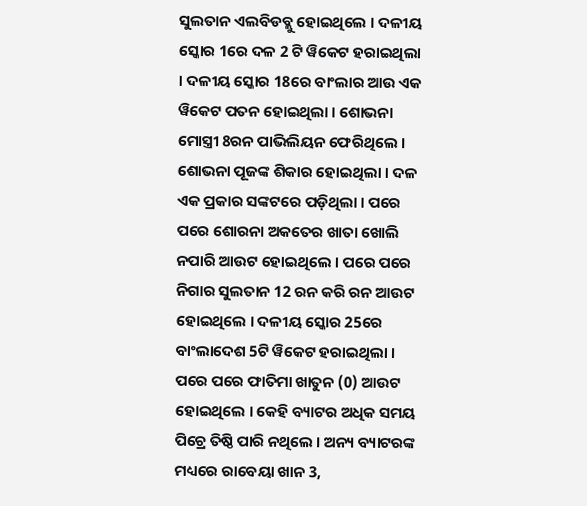ସୁଲତାନ ଏଲବିଡବ୍ଲୁ ହୋଇଥିଲେ । ଦଳୀୟ ସ୍କୋର 1ରେ ଦଳ 2 ଟି ୱିକେଟ ହରାଇଥିଲା । ଦଳୀୟ ସ୍କୋର 18ରେ ବାଂଲାର ଆଉ ଏକ ୱିକେଟ ପତନ ହୋଇଥିଲା । ଶୋଭନା ମୋସ୍ତ୍ରୀ 8ରନ ପାଭିଲିୟନ ଫେରିଥିଲେ । ଶୋଭନା ପୂଜଙ୍କ ଶିକାର ହୋଇଥିଲା । ଦଳ ଏକ ପ୍ରକାର ସଙ୍କଟରେ ପଡ଼ିଥିଲା । ପରେ ପରେ ଶୋରନା ଅକତେର ଖାତା ଖୋଲି ନପାରି ଆଉଟ ହୋଇଥିଲେ । ପରେ ପରେ ନିଗାର ସୁଲତାନ 12 ରନ କରି ରନ ଆଉଟ ହୋଇଥିଲେ । ଦଳୀୟ ସ୍କୋର 25ରେ ବାଂଲାଦେଶ 5ଟି ୱିକେଟ ହରାଇଥିଲା । ପରେ ପରେ ଫାତିମା ଖାତୁନ (0) ଆଉଟ ହୋଇଥିଲେ । କେହି ବ୍ୟାଟର ଅଧିକ ସମୟ ପିଚ୍ରେ ତିଷ୍ଠି ପାରି ନଥିଲେ । ଅନ୍ୟ ବ୍ୟାଟରଙ୍କ ମଧ୍ୟରେ ରାବେୟା ଖାନ 3,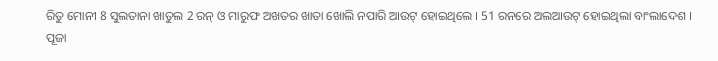ରିତୁ ମୋନୀ 8 ସୁଲତାନା ଖାତୁଲ 2 ରନ୍ ଓ ମାରୁଫ ଅଖତର ଖାତା ଖୋଲି ନପାରି ଆଉଟ୍ ହୋଇଥିଲେ । 51 ରନରେ ଅଲଆଉଟ୍ ହୋଇଥିଲା ବାଂଲାଦେଶ । ପୂଜା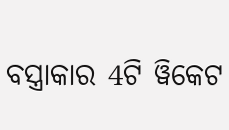ବସ୍ତ୍ରାକାର 4ଟି ୱିକେଟ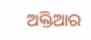ଅକ୍ତିଆର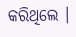କରିଥିଲେ ।